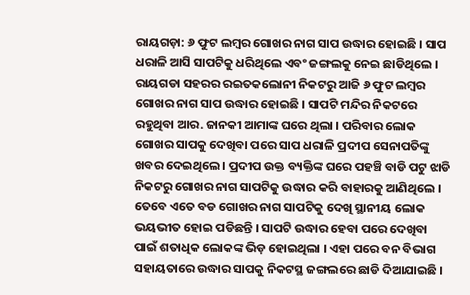ରାୟଗଡ଼ା: ୬ ଫୁଟ ଲମ୍ବର ଗୋଖର ନାଗ ସାପ ଉଦ୍ଧାର ହୋଇଛି । ସାପ ଧରାଳି ଆସି ସାପଟିକୁ ଧରିଥିଲେ ଏବଂ ଜଙ୍ଗଲକୁ ନେଇ ଛାଡିଥିଲେ ।
ରାୟଗଡା ସହରର ରଇତକଲୋନୀ ନିକଟରୁ ଆଜି ୬ ଫୁଟ ଲମ୍ବର ଗୋଖର ନାଗ ସାପ ଉଦ୍ଧାର ହୋଇଛି । ସାପଟି ମନ୍ଦିର ନିକଟରେ ରହୁଥିବା ଆର. ଜାନକୀ ଆମାଙ୍କ ଘରେ ଥିଲା । ପରିବାର ଲୋକ ଗୋଖର ସାପକୁ ଦେଖିବା ପରେ ସାପ ଧରାଳି ପ୍ରଦୀପ ସେନାପତିଙ୍କୁ ଖବର ଦେଇଥିଲେ । ପ୍ରଦୀପ ଉକ୍ତ ବ୍ୟକ୍ତିଙ୍କ ଘରେ ପହଞ୍ଚି ବାଡି ପଟୁ ଝାଡି ନିକଟରୁ ଗୋଖର ନାଗ ସାପଟିକୁ ଉଦ୍ଧାର କରି ବାହାରକୁ ଆଣିଥିଲେ ।
ତେବେ ଏତେ ବଡ ଗୋଖର ନାଗ ସାପଟିକୁ ଦେଖି ସ୍ଥାନୀୟ ଲୋକ ଭୟଭୀତ ହୋଇ ପଡିଛନ୍ତି । ସାପଟି ଉଦ୍ଧାର ହେବା ପରେ ଦେଖିବା ପାଇଁ ଶତାଧିକ ଲୋକଙ୍କ ଭିଡ଼ ହୋଇଥିଲା । ଏହା ପରେ ବନ ବିଭାଗ ସହାୟତାରେ ଉଦ୍ଧାର ସାପକୁ ନିକଟସ୍ଥ ଜଙ୍ଗଲରେ ଛାଡି ଦିଆଯାଇଛି ।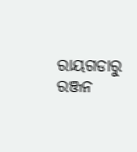ରାୟଗଡାରୁ ରଞ୍ଜନ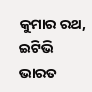କୁମାର ରଥ, ଇଟିଭି ଭାରତ